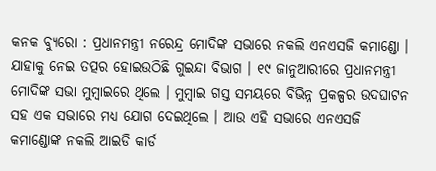କନକ ବ୍ୟୁରୋ : ପ୍ରଧାନମନ୍ତ୍ରୀ ନରେନ୍ଦ୍ର ମୋଦିଙ୍କ ସଭାରେ ନକଲି ଏନଏସଜି କମାଣ୍ଡୋ । ଯାହାକୁ ନେଇ ତତ୍ପର ହୋଇଉଠିଛି ଗୁଇନ୍ଦା ବିଭାଗ । ୧୯ ଜାନୁଆରୀରେ ପ୍ରଧାନମନ୍ତ୍ରୀ ମୋଦିଙ୍କ ସଭା ମୁମ୍ବାଇରେ ଥିଲେ । ମୁମ୍ବାଇ ଗସ୍ତ ସମୟରେ ବିଭିନ୍ନ ପ୍ରକଳ୍ପର ଉଦଘାଟନ ସହ ଏକ ସଭାରେ ମଧ୍ୟ ଯୋଗ ଦେଇଥିଲେ । ଆଉ ଏହି ସଭାରେ ଏନଏସଜି କମାଣ୍ଡୋଙ୍କ ନକଲି ଆଇଡି କାର୍ଡ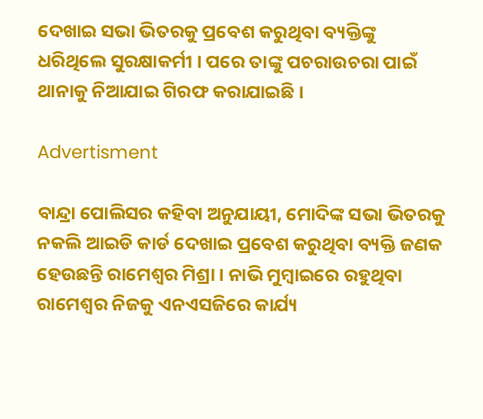ଦେଖାଇ ସଭା ଭିତରକୁ ପ୍ରବେଶ କରୁଥିବା ବ୍ୟକ୍ତିଙ୍କୁ ଧରିଥିଲେ ସୁରକ୍ଷାକର୍ମୀ । ପରେ ତାଙ୍କୁ ପଚରାଉଚରା ପାଇଁ ଥାନାକୁ ନିଆଯାଇ ଗିରଫ କରାଯାଇଛି ।

Advertisment

ବାନ୍ଦ୍ରା ପୋଲିସର କହିବା ଅନୁଯାୟୀ, ମୋଦିଙ୍କ ସଭା ଭିତରକୁ ନକଲି ଆଇଡି କାର୍ଡ ଦେଖାଇ ପ୍ରବେଶ କରୁଥିବା ବ୍ୟକ୍ତି ଜଣକ ହେଉଛନ୍ତି ରାମେଶ୍ୱର ମିଶ୍ରା । ନାଭି ମୁମ୍ବାଇରେ ରହୁଥିବା ରାମେଶ୍ୱର ନିଜକୁ ଏନଏସଜିରେ କାର୍ଯ୍ୟ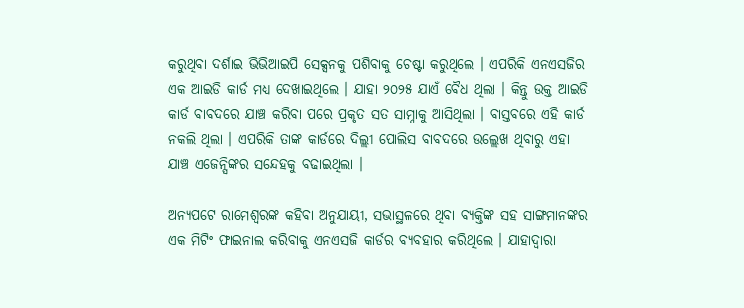କରୁଥିବା ଦର୍ଶାଇ ଭିଭିଆଇପି ସେକ୍ସନକୁ ପଶିବାକୁ ଚେଷ୍ଟା କରୁଥିଲେ । ଏପରିକି ଏନଏସଜିର ଏକ ଆଇଡି କାର୍ଡ ମଧ୍ୟ ଦେଖାଇଥିଲେ । ଯାହା ୨୦୨୫ ଯାଏଁ ବୈଧ ଥିଲା । କିନ୍ତୁ ଉକ୍ତ ଆଇଡି କାର୍ଡ ବାବଦରେ ଯାଞ୍ଚ କରିବା ପରେ ପ୍ରକୃତ ସତ ସାମ୍ନାକୁ ଆସିଥିଲା । ବାସ୍ତବରେ ଏହି କାର୍ଡ ନକଲି ଥିଲା । ଏପରିକି ତାଙ୍କ କାର୍ଡରେ ଦିଲ୍ଲୀ ପୋଲିସ ବାବଦରେ ଉଲ୍ଲେଖ ଥିବାରୁ ଏହା ଯାଞ୍ଚ ଏଜେନ୍ସିଙ୍କର ସନ୍ଦେହକୁ ବଢାଇଥିଲା ।

ଅନ୍ୟପଟେ ରାମେଶ୍ୱରଙ୍କ କହିବା ଅନୁଯାୟୀ, ସଭାସ୍ଥଳରେ ଥିବା ବ୍ୟକ୍ତିଙ୍କ ସହ ସାଙ୍ଗମାନଙ୍କର ଏକ ମିଟିଂ ଫାଇନାଲ କରିବାକୁ ଏନଏସଜି କାର୍ଡର ବ୍ୟବହାର କରିଥିଲେ । ଯାହାଦ୍ୱାରା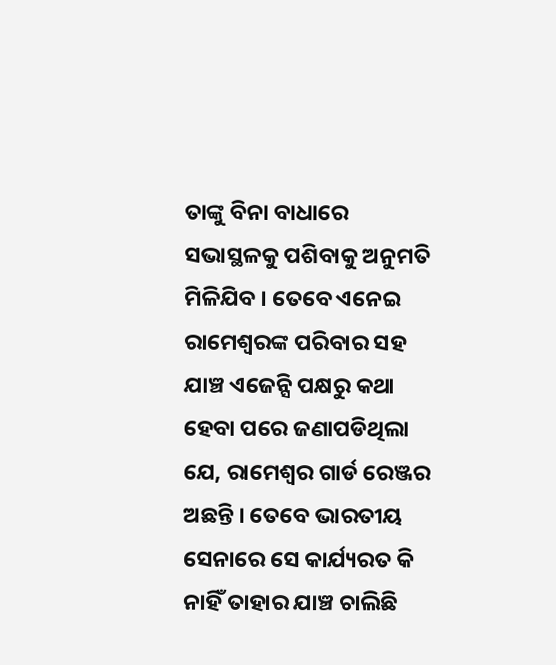ତାଙ୍କୁ ବିନା ବାଧାରେ ସଭାସ୍ଥଳକୁ ପଶିବାକୁ ଅନୁମତି ମିଳିଯିବ । ତେବେ ଏନେଇ ରାମେଶ୍ୱରଙ୍କ ପରିବାର ସହ ଯାଞ୍ଚ ଏଜେନ୍ସି ପକ୍ଷରୁ କଥା ହେବା ପରେ ଜଣାପଡିଥିଲା ଯେ, ରାମେଶ୍ୱର ଗାର୍ଡ ରେଞ୍ଜର ଅଛନ୍ତି । ତେବେ ଭାରତୀୟ ସେନାରେ ସେ କାର୍ଯ୍ୟରତ କି ନାହିଁ ତାହାର ଯାଞ୍ଚ ଚାଲିଛି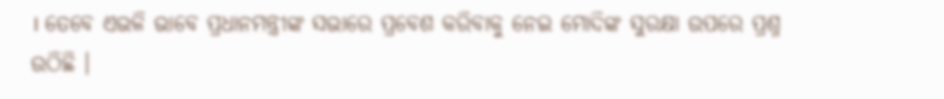। ତେବେ ଏଭଳି ଭାବେ ପ୍ରଧାନମନ୍ତ୍ରୀଙ୍କ ସଭାରେ ପ୍ରବେଶ କରିବାକୁ ନେଇ ମୋଦିଙ୍କ ସୁରକ୍ଷା ଉପରେ ପ୍ରଶ୍ନ ଉଠିଛି ।